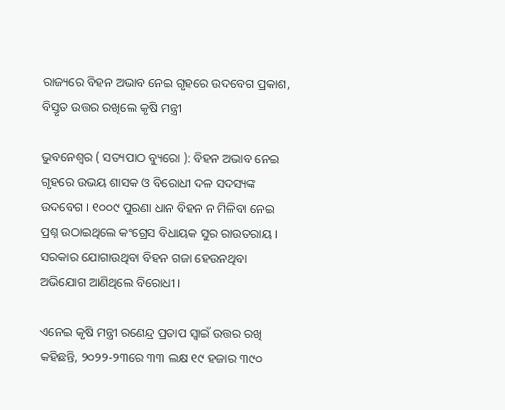ରାଜ୍ୟରେ ବିହନ ଅଭାବ ନେଇ ଗୃହରେ ଉଦବେଗ ପ୍ରକାଶ, ବିସ୍ତୃତ ଉତ୍ତର ରଖିଲେ କୃଷି ମନ୍ତ୍ରୀ

ଭୁବନେଶ୍ୱର ( ସତ୍ୟପାଠ ବ୍ୟୁରୋ ): ବିହନ ଅଭାବ ନେଇ ଗୃହରେ ଉଭୟ ଶାସକ ଓ ବିରୋଧୀ ଦଳ ସଦସ୍ୟଙ୍କ ଉଦବେଗ । ୧୦୦୯ ପୁରଣା ଧାନ ବିହନ ନ ମିଳିବା ନେଇ ପ୍ରଶ୍ନ ଉଠାଇଥିଲେ କଂଗ୍ରେସ ବିଧାୟକ ସୁର ରାଉତରାୟ । ସରକାର ଯୋଗାଉଥିବା ବିହନ ଗଜା ହେଉନଥିବା ଅଭିଯୋଗ ଆଣିଥିଲେ ବିରୋଧୀ ।

ଏନେଇ କୃଷି ମନ୍ତ୍ରୀ ରଣେନ୍ଦ୍ର ପ୍ରତାପ ସ୍ୱାଇଁ ଉତ୍ତର ରଖି କହିଛନ୍ତି, ୨୦୨୨-୨୩ରେ ୩୩ ଲକ୍ଷ ୧୯ ହଜାର ୩୯୦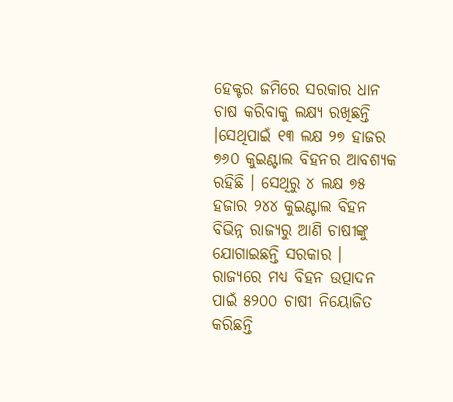ହେକ୍ଟର ଜମିରେ ସରକାର ଧାନ ଚାଷ କରିବାକୁ ଲକ୍ଷ୍ୟ ରଖିଛନ୍ତି ।ସେଥିପାଇଁ ୧୩ ଲକ୍ଷ ୨୭ ହାଜର ୭୬୦ କୁଇଣ୍ଟାଲ ବିହନର ଆବଶ୍ୟକ ରହିଛି । ସେଥିରୁ ୪ ଲକ୍ଷ ୭୫ ହଜାର ୨୪୪ କୁଇଣ୍ଟାଲ ବିହନ ବିଭିନ୍ନ ରାଜ୍ୟରୁ ଆଣି ଚାଷୀଙ୍କୁ ଯୋଗାଇଛନ୍ତି ସରକାର । ରାଜ୍ୟରେ ମଧ୍ୟ ବିହନ ଉତ୍ପାଦନ ପାଇଁ ୫୨୦୦ ଚାଷୀ ନିୟୋଜିତ କରିଛନ୍ତି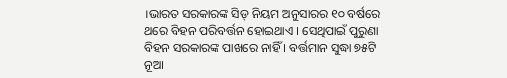।ଭାରତ ସରକାରଙ୍କ ସିଡ୍ ନିୟମ ଅନୁସାରର ୧୦ ବର୍ଷରେ ଥରେ ବିହନ ପରିବର୍ତ୍ତନ ହୋଇଥାଏ । ସେଥିପାଇଁ ପୁରୁଣା ବିହନ ସରକାରଙ୍କ ପାଖରେ ନାହିଁ । ବର୍ତ୍ତମାନ ସୁଦ୍ଧା ୭୫ଟି ନୂଆ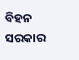ବିହନ ସରକାର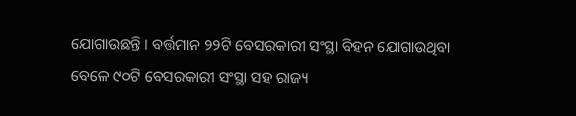ଯୋଗାଉଛନ୍ତି । ବର୍ତ୍ତମାନ ୨୨ଟି ବେସରକାରୀ ସଂସ୍ଥା ବିହନ ଯୋଗାଉଥିବା ବେଳେ ୯୦ଟି ବେସରକାରୀ ସଂସ୍ଥା ସହ ରାଜ୍ୟ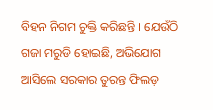ବିହନ ନିଗମ ଚୁକ୍ତି କରିଛନ୍ତି । ଯେଉଁଠି ଗଜା ମରୁଡି ହୋଇଛି, ଅଭିଯୋଗ ଆସିଲେ ସରକାର ତୁରନ୍ତ ଫିଲଡ଼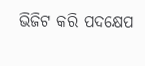ଭିଜିଟ କରି ପଦକ୍ଷେପ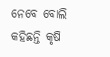ନେବେ ବୋଲି କହିଛନ୍ତି କୃଷି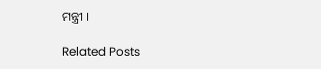ମନ୍ତ୍ରୀ ।

Related Posts